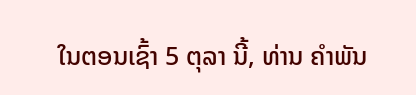ໃນຕອນເຊົ້າ 5 ຕຸລາ ນີ້, ທ່ານ ຄໍາພັນ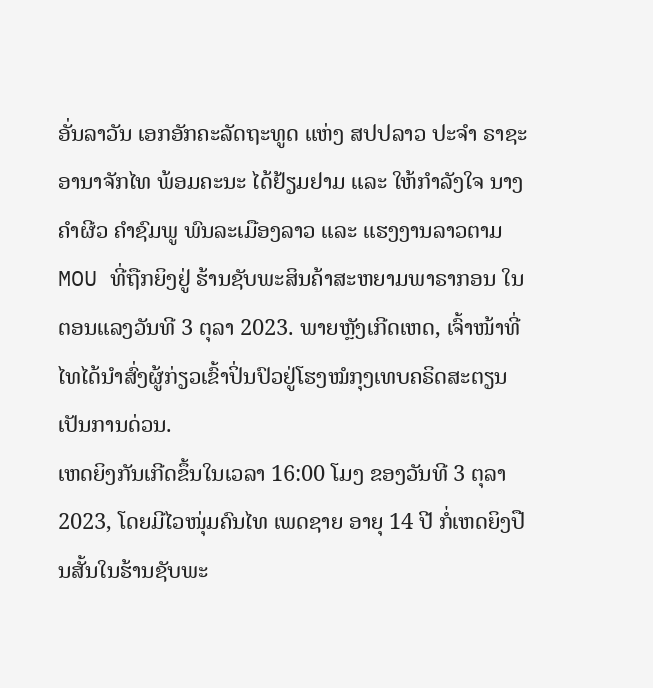ອັ່ນລາວັນ ເອກອັກຄະລັດຖະທູດ ແຫ່ງ ສປປລາວ ປະຈໍາ ຣາຊະອານາຈັກໄທ ພ້ອມຄະນະ ໄດ້ຢ້ຽມຢາມ ແລະ ໃຫ້ກໍາລັງໃຈ ນາງ ຄໍາຜີວ ຄໍາຊົມພູ ພົນລະເມືອງລາວ ແລະ ແຮງງານລາວຕາມ MOU ທີ່ຖືກຍິງຢູ່ ຮ້ານຊັບພະສິນຄ້າສະຫຍາມພາຣາກອນ ໃນຕອນແລງວັນທີ 3 ຕຸລາ 2023. ພາຍຫຼັງເກີດເຫດ, ເຈົ້າໜ້າທີ່ໄທໄດ້ນໍາສົ່ງຜູ້ກ່ຽວເຂົ້າປິ່ນປົວຢູ່ໂຮງໝໍກຸງເທບຄຣິດສະຕຽນ ເປັນການດ່ວນ.
ເຫດຍິງກັນເກີດຂຶ້ນໃນເວລາ 16:00 ໂມງ ຂອງວັນທີ 3 ຕຸລາ 2023, ໂດຍມີໄວໜຸ່ມຄົນໄທ ເພດຊາຍ ອາຍຸ 14 ປີ ກໍ່ເຫດຍິງປືນສັ້ນໃນຮ້ານຊັບພະ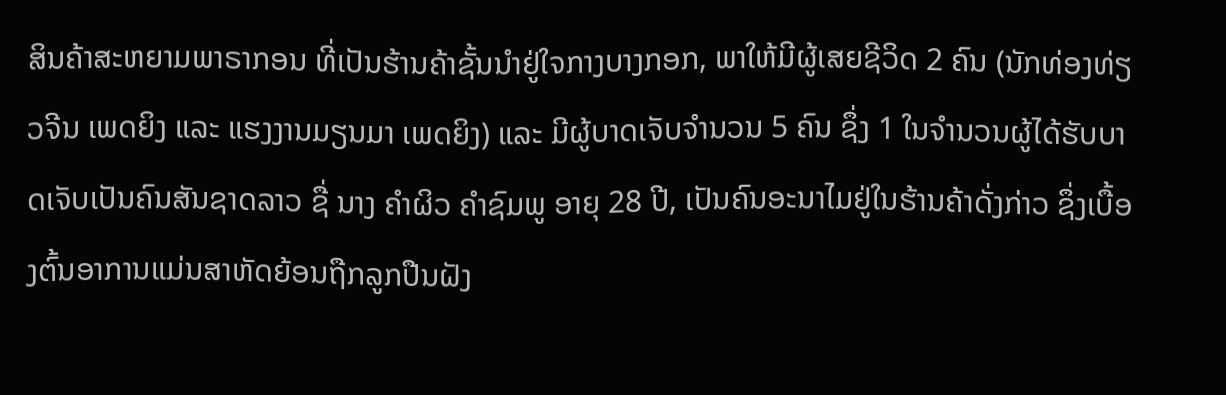ສິນຄ້າສະຫຍາມພາຣາກອນ ທີ່ເປັນຮ້ານຄ້າຊັ້ນນໍາຢູ່ໃຈກາງບາງກອກ, ພາໃຫ້ມີຜູ້ເສຍຊີວິດ 2 ຄົນ (ນັກທ່ອງທ່ຽວຈີນ ເພດຍິງ ແລະ ແຮງງານມຽນມາ ເພດຍິງ) ແລະ ມີຜູ້ບາດເຈັບຈຳນວນ 5 ຄົນ ຊຶ່ງ 1 ໃນຈຳນວນຜູ້ໄດ້ຮັບບາດເຈັບເປັນຄົນສັນຊາດລາວ ຊື່ ນາງ ຄໍາຜິວ ຄຳຊົມພູ ອາຍຸ 28 ປີ, ເປັນຄົນອະນາໄມຢູ່ໃນຮ້ານຄ້າດັ່ງກ່າວ ຊຶ່ງເບື້ອງຕົ້ນອາການແມ່ນສາຫັດຍ້ອນຖືກລູກປືນຝັງ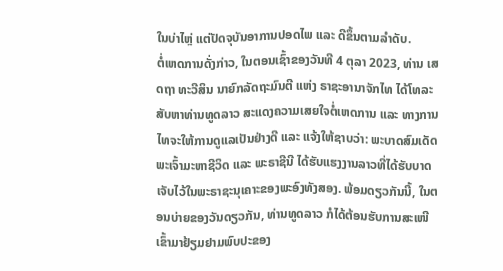ໃນບ່າໄຫຼ່ ແຕ່ປັດຈຸບັນອາການປອດໄພ ແລະ ດີຂຶ້ນຕາມລໍາດັບ.
ຕໍ່ເຫດການດັ່ງກ່າວ, ໃນຕອນເຊົ້າຂອງວັນທີ 4 ຕຸລາ 2023, ທ່ານ ເສດຖາ ທະວີສິນ ນາຍົກລັດຖະມົນຕີ ແຫ່ງ ຣາຊະອານາຈັກໄທ ໄດ້ໂທລະສັບຫາທ່ານທູດລາວ ສະແດງຄວາມເສຍໃຈຕໍ່ເຫດການ ແລະ ທາງການໄທຈະໃຫ້ການດູແລເປັນຢ່າງດີ ແລະ ແຈ້ງໃຫ້ຊາບວ່າ: ພະບາດສົມເດັດພະເຈົ້າມະຫາຊີວິດ ແລະ ພະຣາຊີນີ ໄດ້ຮັບແຮງງານລາວທີ່ໄດ້ຮັບບາດເຈັບໄວ້ໃນພະຣາຊະນຸເຄາະຂອງພະອົງທັງສອງ. ພ້ອມດຽວກັນນີ້, ໃນຕອນບ່າຍຂອງວັນດຽວກັນ, ທ່ານທູດລາວ ກໍໄດ້ຕ້ອນຮັບການສະເໜີເຂົ້າມາຢ້ຽມຢາມພົບປະຂອງ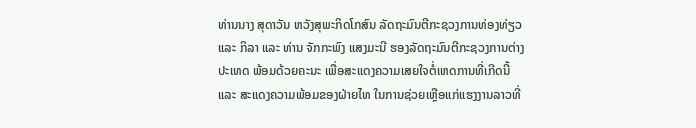ທ່ານນາງ ສຸດາວັນ ຫວັງສຸພະກິດໂກສົນ ລັດຖະມົນຕີກະຊວງການທ່ອງທ່ຽວ ແລະ ກິລາ ແລະ ທ່ານ ຈັກກະພົງ ແສງມະນີ ຮອງລັດຖະມົນຕີກະຊວງການຕ່າງປະເທດ ພ້ອມດ້ວຍຄະນະ ເພື່ອສະແດງຄວາມເສຍໃຈຕໍ່ເຫດການທີ່ເກີດນີ້ ແລະ ສະແດງຄວາມພ້ອມຂອງຝ່າຍໄທ ໃນການຊ່ວຍເຫຼືອແກ່ແຮງງານລາວທີ່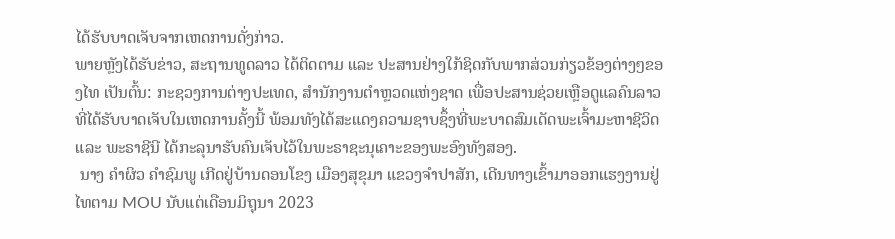ໄດ້ຮັບບາດເຈັບຈາກເຫດການດັ່ງກ່າວ.
ພາຍຫຼັງໄດ້ຮັບຂ່າວ, ສະຖານທູດລາວ ໄດ້ຕິດຕາມ ແລະ ປະສານຢ່າງໃກ້ຊິດກັບພາກສ່ວນກ່ຽວຂ້ອງຕ່າງໆຂອງໄທ ເປັນຕົ້ນ: ກະຊວງການຕ່າງປະເທດ, ສຳນັກງານຕຳຫຼວດແຫ່ງຊາດ ເພື່ອປະສານຊ່ວຍເຫຼືອດູແລຄົນລາວທີ່ໄດ້ຮັບບາດເຈັບໃນເຫດການຄັ້ງນີ້ ພ້ອມທັງໄດ້ສະແດງຄວາມຊາບຊຶ້ງທີ່ພະບາດສົມເດັດພະເຈົ້າມະຫາຊີວິດ ແລະ ພະຣາຊີນີ ໄດ້ກະລຸນາຮັບຄົນເຈັບໄວ້ໃນພະຣາຊະນຸເຄາະຂອງພະອົງທັງສອງ.
 ນາງ ຄໍາຜິວ ຄໍາຊົມພູ ເກີດຢູ່ບ້ານດອນໂຂງ ເມືອງສຸຂຸມາ ແຂວງຈຳປາສັກ, ເດີນທາງເຂົ້າມາອອກແຮງງານຢູ່ໄທຕາມ MOU ນັບແຕ່ເດືອນມິຖຸນາ 2023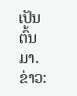ເປັນຕົ້ນມາ.
ຂ່າວ: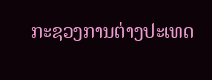ກະຊວງການຕ່າງປະເທດ